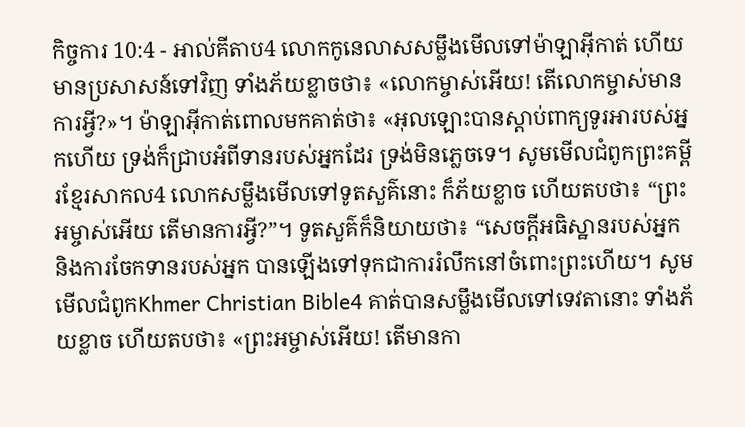កិច្ចការ 10:4 - អាល់គីតាប4 លោកកូនេលាសសម្លឹងមើលទៅម៉ាឡាអ៊ីកាត់ ហើយមានប្រសាសន៍ទៅវិញ ទាំងភ័យខ្លាចថា៖ «លោកម្ចាស់អើយ! តើលោកម្ចាស់មានការអ្វី?»។ ម៉ាឡាអ៊ីកាត់ពោលមកគាត់ថា៖ «អុលឡោះបានស្តាប់ពាក្យទូរអារបស់អ្នកហើយ ទ្រង់ក៏ជ្រាបអំពីទានរបស់អ្នកដែរ ទ្រង់មិនភ្លេចទេ។ សូមមើលជំពូកព្រះគម្ពីរខ្មែរសាកល4 លោកសម្លឹងមើលទៅទូតសួគ៌នោះ ក៏ភ័យខ្លាច ហើយតបថា៖ “ព្រះអម្ចាស់អើយ តើមានការអ្វី?”។ ទូតសួគ៌ក៏និយាយថា៖ “សេចក្ដីអធិស្ឋានរបស់អ្នក និងការចែកទានរបស់អ្នក បានឡើងទៅទុកជាការរំលឹកនៅចំពោះព្រះហើយ។ សូមមើលជំពូកKhmer Christian Bible4 គាត់បានសម្លឹងមើលទៅទេវតានោះ ទាំងភ័យខ្លាច ហើយតបថា៖ «ព្រះអម្ចាស់អើយ! តើមានកា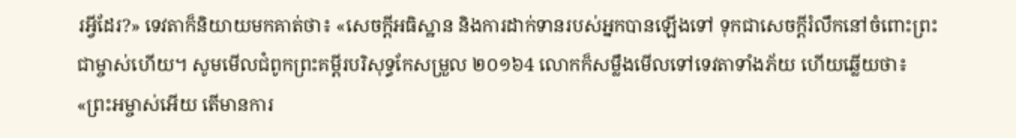រអ្វីដែរ?» ទេវតាក៏និយាយមកគាត់ថា៖ «សេចក្ដីអធិស្ឋាន និងការដាក់ទានរបស់អ្នកបានឡើងទៅ ទុកជាសេចក្ដីរំលឹកនៅចំពោះព្រះជាម្ចាស់ហើយ។ សូមមើលជំពូកព្រះគម្ពីរបរិសុទ្ធកែសម្រួល ២០១៦4 លោកក៏សម្លឹងមើលទៅទេវតាទាំងភ័យ ហើយឆ្លើយថា៖ «ព្រះអម្ចាស់អើយ តើមានការ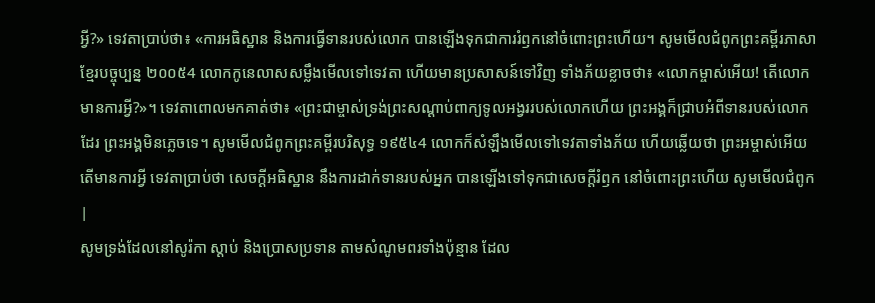អ្វី?» ទេវតាប្រាប់ថា៖ «ការអធិស្ឋាន និងការធ្វើទានរបស់លោក បានឡើងទុកជាការរំឭកនៅចំពោះព្រះហើយ។ សូមមើលជំពូកព្រះគម្ពីរភាសាខ្មែរបច្ចុប្បន្ន ២០០៥4 លោកកូនេលាសសម្លឹងមើលទៅទេវតា ហើយមានប្រសាសន៍ទៅវិញ ទាំងភ័យខ្លាចថា៖ «លោកម្ចាស់អើយ! តើលោកមានការអ្វី?»។ ទេវតាពោលមកគាត់ថា៖ «ព្រះជាម្ចាស់ទ្រង់ព្រះសណ្ដាប់ពាក្យទូលអង្វររបស់លោកហើយ ព្រះអង្គក៏ជ្រាបអំពីទានរបស់លោកដែរ ព្រះអង្គមិនភ្លេចទេ។ សូមមើលជំពូកព្រះគម្ពីរបរិសុទ្ធ ១៩៥៤4 លោកក៏សំឡឹងមើលទៅទេវតាទាំងភ័យ ហើយឆ្លើយថា ព្រះអម្ចាស់អើយ តើមានការអ្វី ទេវតាប្រាប់ថា សេចក្ដីអធិស្ឋាន នឹងការដាក់ទានរបស់អ្នក បានឡើងទៅទុកជាសេចក្ដីរំឭក នៅចំពោះព្រះហើយ សូមមើលជំពូក |
សូមទ្រង់ដែលនៅសូរ៉កា ស្តាប់ និងប្រោសប្រទាន តាមសំណូមពរទាំងប៉ុន្មាន ដែល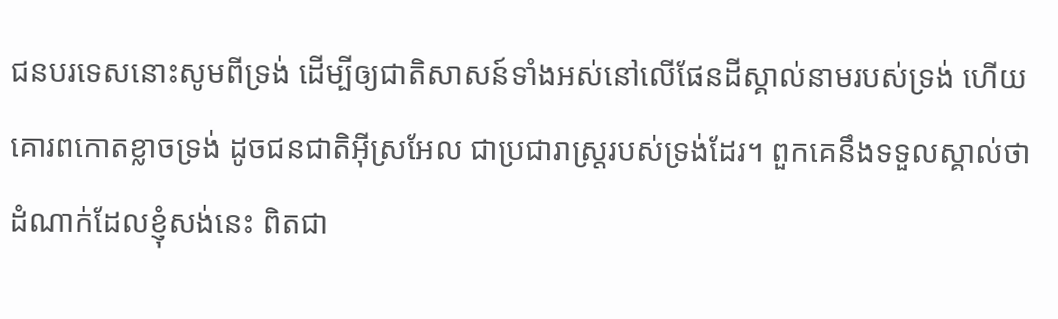ជនបរទេសនោះសូមពីទ្រង់ ដើម្បីឲ្យជាតិសាសន៍ទាំងអស់នៅលើផែនដីស្គាល់នាមរបស់ទ្រង់ ហើយគោរពកោតខ្លាចទ្រង់ ដូចជនជាតិអ៊ីស្រអែល ជាប្រជារាស្ត្ររបស់ទ្រង់ដែរ។ ពួកគេនឹងទទួលស្គាល់ថា ដំណាក់ដែលខ្ញុំសង់នេះ ពិតជា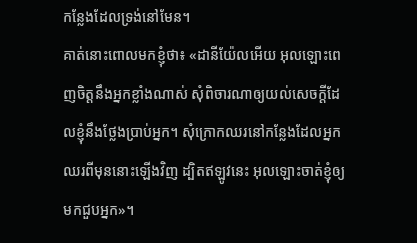កន្លែងដែលទ្រង់នៅមែន។
គាត់នោះពោលមកខ្ញុំថា៖ «ដានីយ៉ែលអើយ អុលឡោះពេញចិត្តនឹងអ្នកខ្លាំងណាស់ សុំពិចារណាឲ្យយល់សេចក្ដីដែលខ្ញុំនឹងថ្លែងប្រាប់អ្នក។ សុំក្រោកឈរនៅកន្លែងដែលអ្នកឈរពីមុននោះឡើងវិញ ដ្បិតឥឡូវនេះ អុលឡោះចាត់ខ្ញុំឲ្យមកជួបអ្នក»។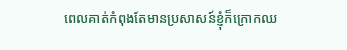ពេលគាត់កំពុងតែមានប្រសាសន៍ខ្ញុំក៏ក្រោកឈ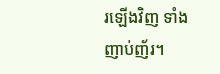រឡើងវិញ ទាំងញាប់ញ័រ។